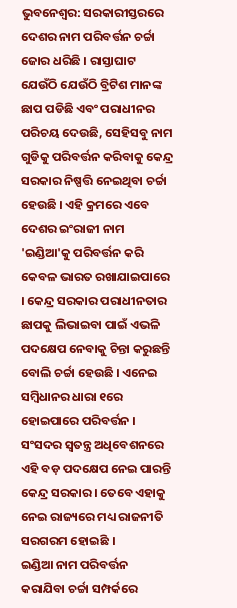ଭୁବନେଶ୍ବର: ସରକାରୀସ୍ତରରେ ଦେଶର ନାମ ପରିବର୍ତ୍ତନ ଚର୍ଚ୍ଚା ଜୋର ଧରିଛି । ରାସ୍ତାଘାଟ ଯେଉଁଠି ଯେଉଁଠି ବ୍ରିଟିଶ ମାନଙ୍କ ଛାପ ପଡିଛି ଏବଂ ପରାଧୀନର ପରିଚୟ ଦେଉଛି, ସେହିସବୁ ନାମ ଗୁଡିକୁ ପରିବର୍ତ୍ତନ କରିବାକୁ କେନ୍ଦ୍ର ସରକାର ନିଷ୍ପତ୍ତି ନେଇଥିବା ଚର୍ଚ୍ଚା ହେଉଛି । ଏହି କ୍ରମରେ ଏବେ ଦେଶର ଇଂରାଜୀ ନାମ 'ଇଣ୍ଡିଆ'କୁ ପରିବର୍ତ୍ତନ କରି କେବଳ ଭାରତ ରଖାଯାଇପାରେ । କେନ୍ଦ୍ର ସରକାର ପରାଧୀନତାର ଛାପକୁ ଲିଭାଇବା ପାଇଁ ଏଭଳି ପଦକ୍ଷେପ ନେବାକୁ ଚିନ୍ତା କରୁଛନ୍ତି ବୋଲି ଚର୍ଚ୍ଚା ହେଉଛି । ଏନେଇ ସମ୍ବିଧାନର ଧାରା ୧ରେ ହୋଇପାରେ ପରିବର୍ତ୍ତନ । ସଂସଦର ସ୍ବତନ୍ତ୍ର ଅଧିବେଶନରେ ଏହି ବଡ଼ ପଦକ୍ଷେପ ନେଇ ପାରନ୍ତି କେନ୍ଦ୍ର ସରକାର । ତେବେ ଏହାକୁ ନେଇ ରାଜ୍ୟରେ ମଧ୍ୟ ରାଜନୀତି ସରଗରମ ହୋଇଛି ।
ଇଣ୍ଡିଆ ନାମ ପରିବର୍ତ୍ତନ କରାଯିବା ଚର୍ଚ୍ଚା ସମ୍ପର୍କରେ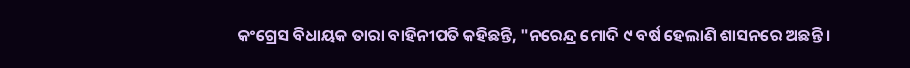କଂଗ୍ରେସ ବିଧାୟକ ତାରା ବାହିନୀପତି କହିଛନ୍ତି, "ନରେନ୍ଦ୍ର ମୋଦି ୯ ବର୍ଷ ହେଲାଣି ଶାସନରେ ଅଛନ୍ତି ।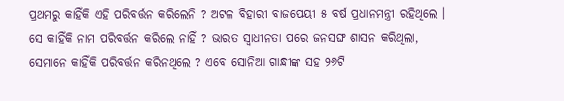ପ୍ରଥମରୁ କାହିଁକି ଏହି ପରିବର୍ତ୍ତନ କରିଲେନି ? ଅଟଳ ବିହାରୀ ବାଜପେୟୀ ୫ ବର୍ଷ ପ୍ରଧାନମନ୍ତ୍ରୀ ରହିଥିଲେ । ସେ କାହିଁକି ନାମ ପରିବର୍ତ୍ତନ କରିଲେ ନାହିଁ ? ଭାରତ ସ୍ବାଧୀନତା ପରେ ଜନସଙ୍ଘ ଶାସନ କରିଥିଲା, ସେମାନେ କାହିଁକି ପରିବର୍ତ୍ତନ କରିନଥିଲେ ? ଏବେ ସୋନିଆ ଗାନ୍ଧୀଙ୍କ ସହ ୨୬ଟି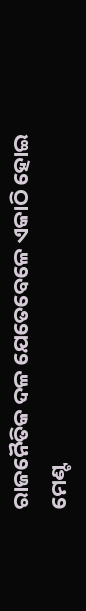ରାଜନୈତିକ ଦଳ ଯେତେବେଳେ ଏକାଠି ହୋଇ ମେଣ୍ଟ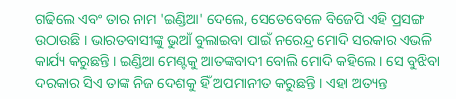ଗଢିଲେ ଏବଂ ତାର ନାମ 'ଇଣ୍ଡିଆ' ଦେଲେ, ସେତେବେଳେ ବିଜେପି ଏହି ପ୍ରସଙ୍ଗ ଉଠାଉଛି । ଭାରତବାସୀଙ୍କୁ ଭୁଆଁ ବୁଲାଇବା ପାଇଁ ନରେନ୍ଦ୍ର ମୋଦି ସରକାର ଏଭଳି କାର୍ଯ୍ୟ କରୁଛନ୍ତି । ଇଣ୍ଡିଆ ମେଣ୍ଟକୁ ଆତଙ୍କବାଦୀ ବୋଲି ମୋଦି କହିଲେ । ସେ ବୁଝିବା ଦରକାର ସିଏ ତାଙ୍କ ନିଜ ଦେଶକୁ ହିଁ ଅପମାନୀତ କରୁଛନ୍ତି । ଏହା ଅତ୍ୟନ୍ତ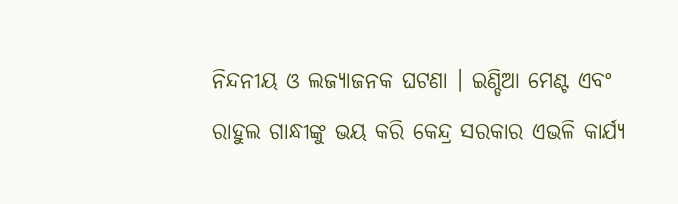ନିନ୍ଦନୀୟ ଓ ଲଜ୍ୟାଜନକ ଘଟଣା । ଇଣ୍ଡିଆ ମେଣ୍ଟ ଏବଂ ରାହୁଲ ଗାନ୍ଧୀଙ୍କୁ ଭୟ କରି କେନ୍ଦ୍ର ସରକାର ଏଭଳି କାର୍ଯ୍ୟ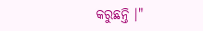କରୁଛନ୍ତି ।"